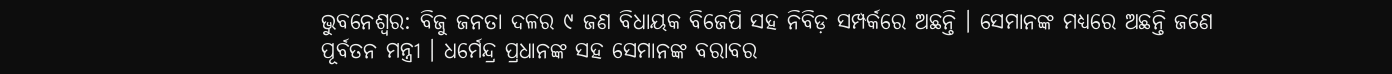ଭୁବନେଶ୍ୱର: ବିଜୁ ଜନତା ଦଳର ୯ ଜଣ ବିଧାୟକ ବିଜେପି ସହ ନିବିଡ଼ ସମ୍ପର୍କରେ ଅଛନ୍ତି । ସେମାନଙ୍କ ମଧ୍ୟରେ ଅଛନ୍ତି ଜଣେ ପୂର୍ବତନ ମନ୍ତ୍ରୀ । ଧର୍ମେନ୍ଦ୍ର ପ୍ରଧାନଙ୍କ ସହ ସେମାନଙ୍କ ବରାବର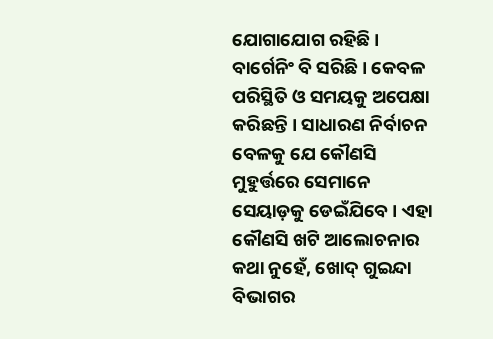ଯୋଗାଯୋଗ ରହିଛି । ବାର୍ଗେନିଂ ବି ସରିଛି । କେବଳ ପରିସ୍ଥିତି ଓ ସମୟକୁ ଅପେକ୍ଷା କରିଛନ୍ତି । ସାଧାରଣ ନିର୍ବାଚନ ବେଳକୁ ଯେ କୌଣସି ମୁହୁର୍ତ୍ତରେ ସେମାନେ ସେୟାଡ଼କୁ ଡେଇଁଯିବେ । ଏହା କୌଣସି ଖଟି ଆଲୋଚନାର କଥା ନୁହେଁ, ଖୋଦ୍ ଗୁଇନ୍ଦା ବିଭାଗର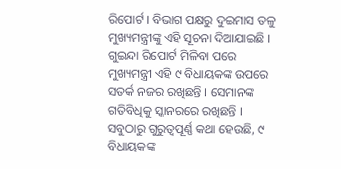ରିପୋର୍ଟ । ବିଭାଗ ପକ୍ଷରୁ ଦୁଇମାସ ତଳୁ ମୁଖ୍ୟମନ୍ତ୍ରୀଙ୍କୁ ଏହି ସୂଚନା ଦିଆଯାଇଛି । ଗୁଇନ୍ଦା ରିପୋର୍ଟ ମିଳିବା ପରେ ମୁଖ୍ୟମନ୍ତ୍ରୀ ଏହି ୯ ବିଧାୟକଙ୍କ ଉପରେ ସତର୍କ ନଜର ରଖିଛନ୍ତି । ସେମାନଙ୍କ ଗତିବିଧିକୁ ସ୍କାନରରେ ରଖିଛନ୍ତି ।
ସବୁଠାରୁ ଗୁରୁତ୍ୱପୂର୍ଣ୍ଣ କଥା ହେଉଛି, ୯ ବିଧାୟକଙ୍କ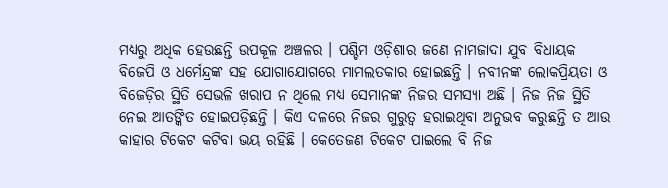ମଧ୍ୟରୁ ଅଧିକ ହେଉଛନ୍ତି ଉପକୂଳ ଅଞ୍ଚଳର । ପଶ୍ଚିମ ଓଡ଼ିଶାର ଜଣେ ନାମଜାଦା ଯୁବ ବିଧାୟକ ବିଜେପି ଓ ଧର୍ମେନ୍ଦ୍ରଙ୍କ ସହ ଯୋଗାଯୋଗରେ ମାମଲତକାର ହୋଇଛନ୍ତି । ନବୀନଙ୍କ ଲୋକପ୍ରିୟତା ଓ ବିଜେଡ଼ିର ସ୍ଥିତି ସେଭଳି ଖରାପ ନ ଥିଲେ ମଧ୍ୟ ସେମାନଙ୍କ ନିଜର ସମସ୍ୟା ଅଛି । ନିଜ ନିଜ ସ୍ଥିତି ନେଇ ଆତଙ୍କିତ ହୋଇପଡ଼ିଛନ୍ତି । କିଏ ଦଳରେ ନିଜର ଗୁରୁତ୍ୱ ହରାଇଥିବା ଅନୁଭବ କରୁଛନ୍ତି ତ ଆଉ କାହାର ଟିକେଟ କଟିବା ଭୟ ରହିଛି । କେତେଜଣ ଟିକେଟ ପାଇଲେ ବି ନିଜ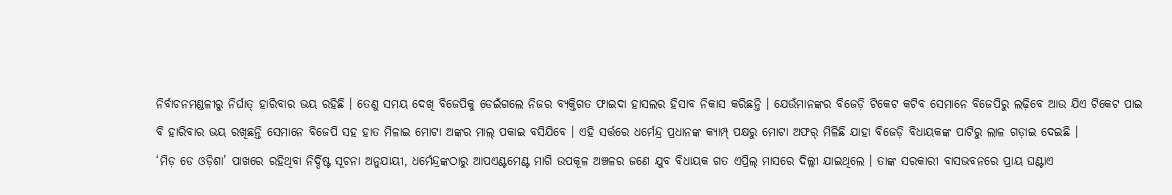ନିର୍ବାଚନମଣ୍ଡଳୀରୁ ନିର୍ଘାତ୍ ହାରିବାର ଭୟ ରହିଛି । ତେଣୁ ସମୟ ଦେଖି ବିଜେପିକୁ ଡେଇଁଗଲେ ନିଜର ବ୍ୟକ୍ତିଗତ ଫାଇଦା ହାସଲର ହିସାବ ନିକାସ କରିଛନ୍ତି । ଯେଉଁମାନଙ୍କର ବିଜେଡ଼ି ଟିକେଟ କଟିବ ସେମାନେ ବିଜେପିରୁ ଲଢ଼ିବେ ଆଉ ଯିଏ ଟିକେଟ ପାଇ ବି ହାରିବାର ଭୟ ରଖିଛନ୍ତି ସେମାନେ ବିଜେପି ସହ ହାତ ମିଳାଇ ମୋଟା ଅଙ୍କର ମାଲ୍ ପକାଇ ବସିଯିବେ । ଏହି ସର୍ତ୍ତରେ ଧର୍ମେନ୍ଦ୍ର ପ୍ରଧାନଙ୍କ କ୍ୟାମ୍ପ୍ ପକ୍ଷରୁ ମୋଟା ଅଫର୍ ମିଳିଛି ଯାହା ବିଜେଡ଼ି ବିଧାୟକଙ୍କ ପାଟିରୁ ଲାଳ ଗଡ଼ାଇ ଦେଇଛି ।
‘ମିଡ଼ ଡେ ଓଡ଼ିଶା’ ପାଖରେ ରହିଥିବା ନିର୍ଦ୍ଦିଷ୍ଟ ସୂଚନା ଅନୁଯାୟୀ, ଧର୍ମେନ୍ଦ୍ରଙ୍କଠାରୁ ଆପଏଣ୍ଟମେଣ୍ଟ ମାଗି ଉପକୂଳ ଅଞ୍ଚଳର ଜଣେ ଯୁବ ବିଧାୟକ ଗତ ଏପ୍ରିଲ୍ ମାସରେ ଦିଲ୍ଲୀ ଯାଇଥିଲେ । ତାଙ୍କ ସରକାରୀ ବାସଭବନରେ ପ୍ରାୟ ଘଣ୍ଟାଏ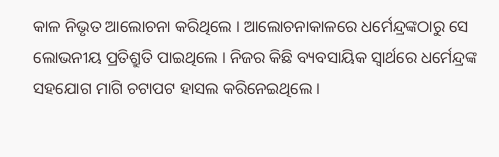କାଳ ନିଭୃତ ଆଲୋଚନା କରିଥିଲେ । ଆଲୋଚନାକାଳରେ ଧର୍ମେନ୍ଦ୍ରଙ୍କଠାରୁ ସେ ଲୋଭନୀୟ ପ୍ରତିଶ୍ରୁତି ପାଇଥିଲେ । ନିଜର କିଛି ବ୍ୟବସାୟିକ ସ୍ୱାର୍ଥରେ ଧର୍ମେନ୍ଦ୍ରଙ୍କ ସହଯୋଗ ମାଗି ଚଟାପଟ ହାସଲ କରିନେଇଥିଲେ ।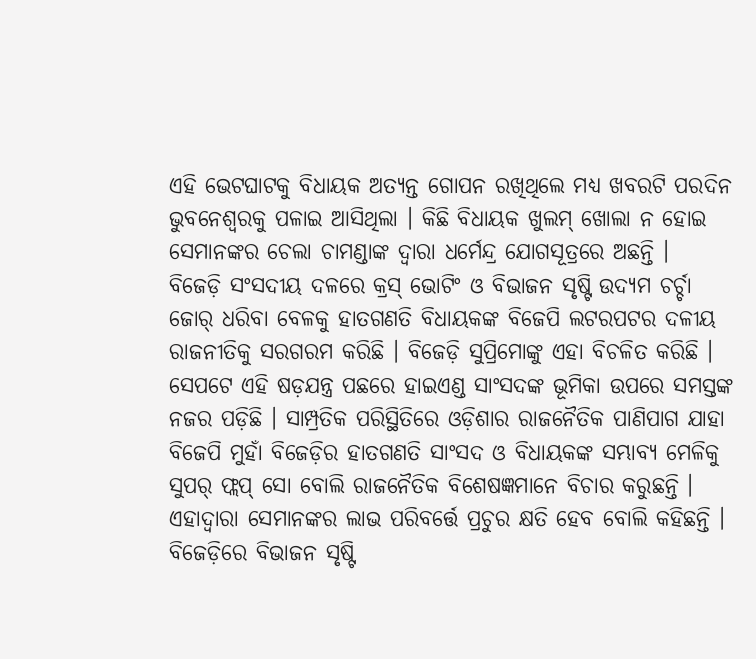ଏହି ଭେଟଘାଟକୁ ବିଧାୟକ ଅତ୍ୟନ୍ତ ଗୋପନ ରଖିଥିଲେ ମଧ୍ୟ ଖବରଟି ପରଦିନ ଭୁବନେଶ୍ୱରକୁ ପଳାଇ ଆସିଥିଲା । କିଛି ବିଧାୟକ ଖୁଲମ୍ ଖୋଲା ନ ହୋଇ ସେମାନଙ୍କର ଚେଲା ଚାମଣ୍ଡାଙ୍କ ଦ୍ୱାରା ଧର୍ମେନ୍ଦ୍ର ଯୋଗସୂତ୍ରରେ ଅଛନ୍ତି ।
ବିଜେଡ଼ି ସଂସଦୀୟ ଦଳରେ କ୍ରସ୍ ଭୋଟିଂ ଓ ବିଭାଜନ ସୃଷ୍ଟି ଉଦ୍ୟମ ଚର୍ଚ୍ଚା ଜୋର୍ ଧରିବା ବେଳକୁ ହାତଗଣତି ବିଧାୟକଙ୍କ ବିଜେପି ଲଟରପଟର ଦଳୀୟ ରାଜନୀତିକୁ ସରଗରମ କରିଛି । ବିଜେଡ଼ି ସୁପ୍ରିମୋଙ୍କୁ ଏହା ବିଚଳିତ କରିଛି । ସେପଟେ ଏହି ଷଡ଼ଯନ୍ତ୍ର ପଛରେ ହାଇଏଣ୍ଡ ସାଂସଦଙ୍କ ଭୂମିକା ଉପରେ ସମସ୍ତଙ୍କ ନଜର ପଡ଼ିଛି । ସାମ୍ପ୍ରତିକ ପରିସ୍ଥିତିରେ ଓଡ଼ିଶାର ରାଜନୈତିକ ପାଣିପାଗ ଯାହା ବିଜେପି ମୁହାଁ ବିଜେଡ଼ିର ହାତଗଣତି ସାଂସଦ ଓ ବିଧାୟକଙ୍କ ସମ୍ଭାବ୍ୟ ମେଳିକୁ ସୁପର୍ ଫ୍ଲପ୍ ସୋ ବୋଲି ରାଜନୈତିକ ବିଶେଷଜ୍ଞମାନେ ବିଚାର କରୁଛନ୍ତି । ଏହାଦ୍ୱାରା ସେମାନଙ୍କର ଲାଭ ପରିବର୍ତ୍ତେ ପ୍ରଚୁର କ୍ଷତି ହେବ ବୋଲି କହିଛନ୍ତି । ବିଜେଡ଼ିରେ ବିଭାଜନ ସୃଷ୍ଟି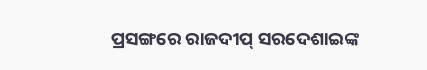ପ୍ରସଙ୍ଗରେ ରାଜଦୀପ୍ ସରଦେଶାଇଙ୍କ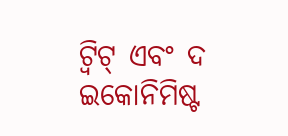ଟ୍ୱିଟ୍ ଏବଂ ଦ ଇକୋନିମିଷ୍ଟ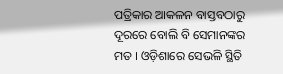ପତ୍ରିକାର ଆକଳନ ବାସ୍ତବଠାରୁ ଦୂରରେ ବୋଲି ବି ସେମାନଙ୍କର ମତ । ଓଡ଼ିଶାରେ ସେଭଳି ସ୍ଥିତି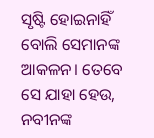ସୃଷ୍ଟି ହୋଇନାହିଁ ବୋଲି ସେମାନଙ୍କ ଆକଳନ। ତେବେ ସେ ଯାହା ହେଉ, ନବୀନଙ୍କ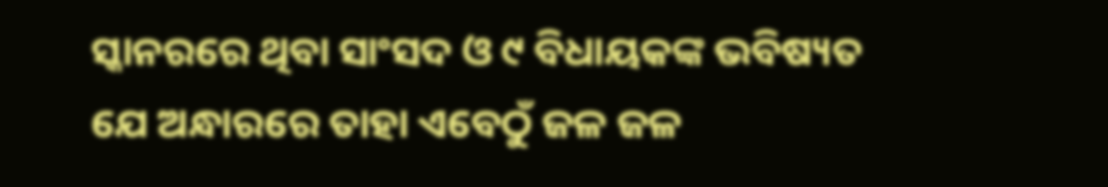ସ୍କାନରରେ ଥିବା ସାଂସଦ ଓ ୯ ବିଧାୟକଙ୍କ ଭବିଷ୍ୟତ ଯେ ଅନ୍ଧାରରେ ତାହା ଏବେଠୁଁ ଜଳ ଜଳ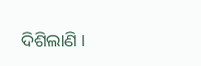ଦିଶିଲାଣି ।